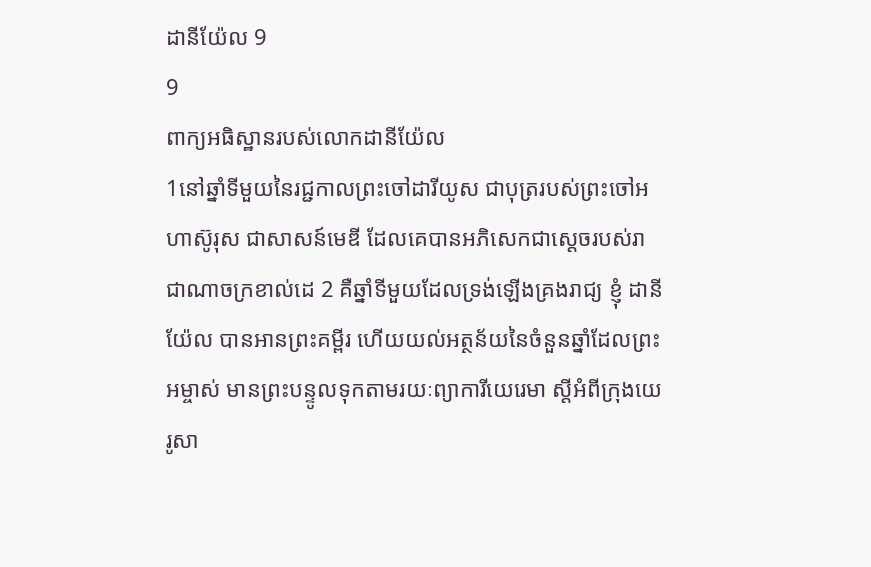ដានីយ៉ែល 9
9
ពាក្យអធិស្ឋានរបស់លោកដានីយ៉ែល
1នៅឆ្នាំទីមួយនៃរជ្ជកាលព្រះចៅដារីយូស ជាបុត្ររបស់ព្រះចៅអហាស៊ូរុស ជាសាសន៍មេឌី ដែលគេបានអភិសេកជាស្ដេចរបស់រាជាណាចក្រខាល់ដេ 2 គឺឆ្នាំទីមួយដែលទ្រង់ឡើងគ្រងរាជ្យ ខ្ញុំ ដានីយ៉ែល បានអានព្រះគម្ពីរ ហើយយល់អត្ថន័យនៃចំនួនឆ្នាំដែលព្រះអម្ចាស់ មានព្រះបន្ទូលទុកតាមរយៈព្យាការីយេរេមា ស្ដីអំពីក្រុងយេរូសា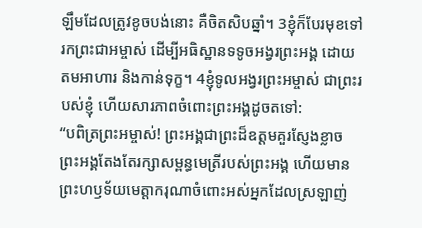ឡឹមដែលត្រូវខូចបង់នោះ គឺចិតសិបឆ្នាំ។ 3ខ្ញុំក៏បែរមុខទៅរកព្រះជាអម្ចាស់ ដើម្បីអធិស្ឋានទទូចអង្វរព្រះអង្គ ដោយតមអាហារ និងកាន់ទុក្ខ។ 4ខ្ញុំទូលអង្វរព្រះអម្ចាស់ ជាព្រះរបស់ខ្ញុំ ហើយសារភាពចំពោះព្រះអង្គដូចតទៅ:
“បពិត្រព្រះអម្ចាស់! ព្រះអង្គជាព្រះដ៏ឧត្ដមគួរស្ញែងខ្លាច ព្រះអង្គតែងតែរក្សាសម្ពន្ធមេត្រីរបស់ព្រះអង្គ ហើយមានព្រះហឫទ័យមេត្តាករុណាចំពោះអស់អ្នកដែលស្រឡាញ់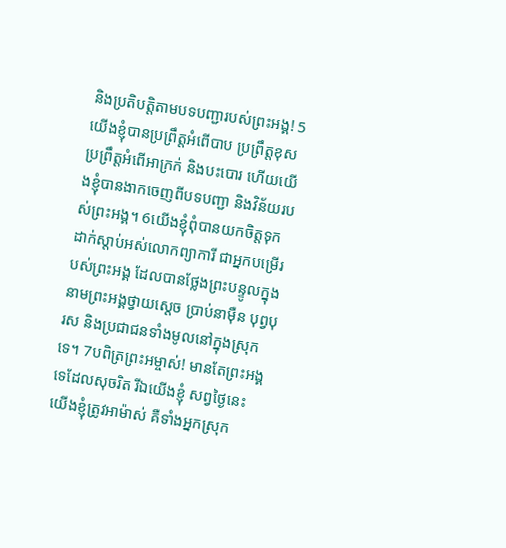និងប្រតិបត្តិតាមបទបញ្ជារបស់ព្រះអង្គ! 5យើងខ្ញុំបានប្រព្រឹត្តអំពើបាប ប្រព្រឹត្តខុស ប្រព្រឹត្តអំពើអាក្រក់ និងបះបោរ ហើយយើងខ្ញុំបានងាកចេញពីបទបញ្ជា និងវិន័យរបស់ព្រះអង្គ។ 6យើងខ្ញុំពុំបានយកចិត្តទុកដាក់ស្ដាប់អស់លោកព្យាការី ជាអ្នកបម្រើរបស់ព្រះអង្គ ដែលបានថ្លែងព្រះបន្ទូលក្នុងនាមព្រះអង្គថ្វាយស្ដេច ប្រាប់នាម៉ឺន បុព្វបុរស និងប្រជាជនទាំងមូលនៅក្នុងស្រុកទេ។ 7បពិត្រព្រះអម្ចាស់! មានតែព្រះអង្គទេដែលសុចរិត រីឯយើងខ្ញុំ សព្វថ្ងៃនេះ យើងខ្ញុំត្រូវអាម៉ាស់ គឺទាំងអ្នកស្រុក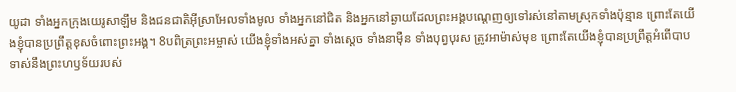យូដា ទាំងអ្នកក្រុងយេរូសាឡឹម និងជនជាតិអ៊ីស្រាអែលទាំងមូល ទាំងអ្នកនៅជិត និងអ្នកនៅឆ្ងាយដែលព្រះអង្គបណ្ដេញឲ្យទៅរស់នៅតាមស្រុកទាំងប៉ុន្មាន ព្រោះតែយើងខ្ញុំបានប្រព្រឹត្តខុសចំពោះព្រះអង្គ។ 8បពិត្រព្រះអម្ចាស់ យើងខ្ញុំទាំងអស់គ្នា ទាំងស្ដេច ទាំងនាម៉ឺន ទាំងបុព្វបុរស ត្រូវអាម៉ាស់មុខ ព្រោះតែយើងខ្ញុំបានប្រព្រឹត្តអំពើបាបទាស់នឹងព្រះហឫទ័យរបស់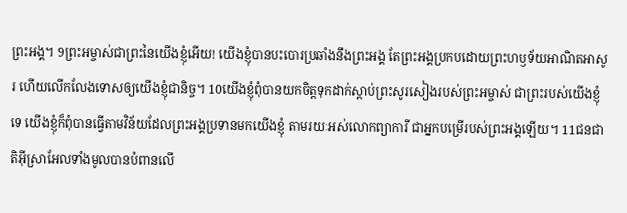ព្រះអង្គ។ 9ព្រះអម្ចាស់ជាព្រះនៃយើងខ្ញុំអើយ! យើងខ្ញុំបានបះបោរប្រឆាំងនឹងព្រះអង្គ តែព្រះអង្គប្រកបដោយព្រះហឫទ័យអាណិតអាសូរ ហើយលើកលែងទោសឲ្យយើងខ្ញុំជានិច្ច។ 10យើងខ្ញុំពុំបានយកចិត្តទុកដាក់ស្ដាប់ព្រះសូរសៀងរបស់ព្រះអម្ចាស់ ជាព្រះរបស់យើងខ្ញុំទេ យើងខ្ញុំក៏ពុំបានធ្វើតាមវិន័យដែលព្រះអង្គប្រទានមកយើងខ្ញុំ តាមរយៈអស់លោកព្យាការី ជាអ្នកបម្រើរបស់ព្រះអង្គឡើយ។ 11ជនជាតិអ៊ីស្រាអែលទាំងមូលបានបំពានលើ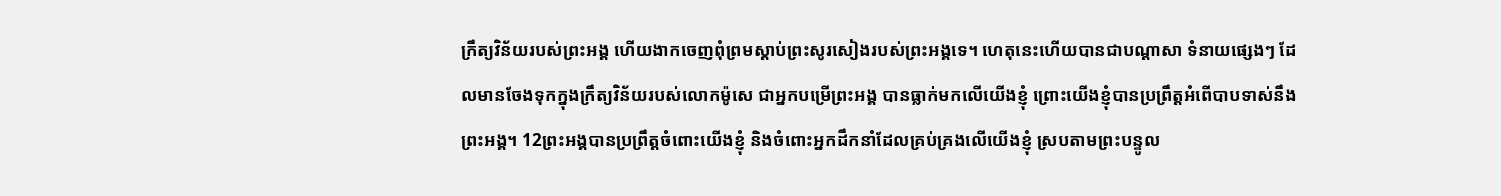ក្រឹត្យវិន័យរបស់ព្រះអង្គ ហើយងាកចេញពុំព្រមស្ដាប់ព្រះសូរសៀងរបស់ព្រះអង្គទេ។ ហេតុនេះហើយបានជាបណ្ដាសា ទំនាយផ្សេងៗ ដែលមានចែងទុកក្នុងក្រឹត្យវិន័យរបស់លោកម៉ូសេ ជាអ្នកបម្រើព្រះអង្គ បានធ្លាក់មកលើយើងខ្ញុំ ព្រោះយើងខ្ញុំបានប្រព្រឹត្តអំពើបាបទាស់នឹងព្រះអង្គ។ 12ព្រះអង្គបានប្រព្រឹត្តចំពោះយើងខ្ញុំ និងចំពោះអ្នកដឹកនាំដែលគ្រប់គ្រងលើយើងខ្ញុំ ស្របតាមព្រះបន្ទូល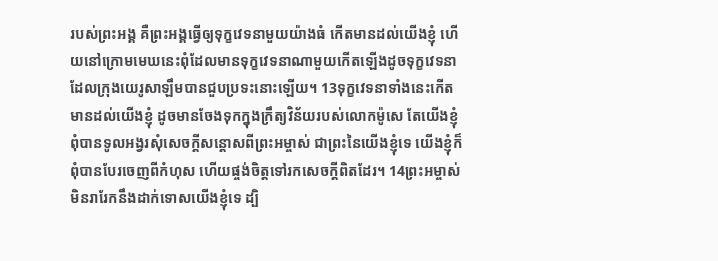របស់ព្រះអង្គ គឺព្រះអង្គធ្វើឲ្យទុក្ខវេទនាមួយយ៉ាងធំ កើតមានដល់យើងខ្ញុំ ហើយនៅក្រោមមេឃនេះពុំដែលមានទុក្ខវេទនាណាមួយកើតឡើងដូចទុក្ខវេទនា ដែលក្រុងយេរូសាឡឹមបានជួបប្រទះនោះឡើយ។ 13ទុក្ខវេទនាទាំងនេះកើតមានដល់យើងខ្ញុំ ដូចមានចែងទុកក្នុងក្រឹត្យវិន័យរបស់លោកម៉ូសេ តែយើងខ្ញុំពុំបានទូលអង្វរសុំសេចក្ដីសន្ដោសពីព្រះអម្ចាស់ ជាព្រះនៃយើងខ្ញុំទេ យើងខ្ញុំក៏ពុំបានបែរចេញពីកំហុស ហើយផ្ចង់ចិត្តទៅរកសេចក្ដីពិតដែរ។ 14ព្រះអម្ចាស់មិនរារែកនឹងដាក់ទោសយើងខ្ញុំទេ ដ្បិ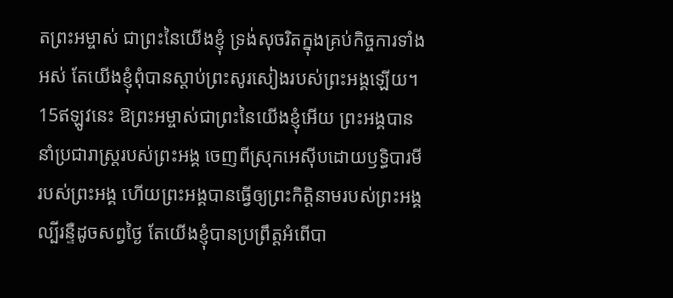តព្រះអម្ចាស់ ជាព្រះនៃយើងខ្ញុំ ទ្រង់សុចរិតក្នុងគ្រប់កិច្ចការទាំងអស់ តែយើងខ្ញុំពុំបានស្ដាប់ព្រះសូរសៀងរបស់ព្រះអង្គឡើយ។ 15ឥឡូវនេះ ឱព្រះអម្ចាស់ជាព្រះនៃយើងខ្ញុំអើយ ព្រះអង្គបាននាំប្រជារាស្ត្ររបស់ព្រះអង្គ ចេញពីស្រុកអេស៊ីបដោយឫទ្ធិបារមីរបស់ព្រះអង្គ ហើយព្រះអង្គបានធ្វើឲ្យព្រះកិត្តិនាមរបស់ព្រះអង្គល្បីរន្ទឺដូចសព្វថ្ងៃ តែយើងខ្ញុំបានប្រព្រឹត្តអំពើបា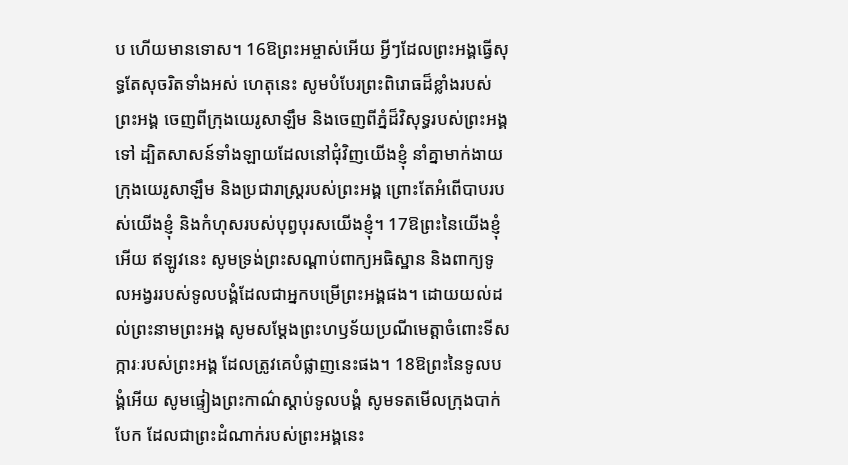ប ហើយមានទោស។ 16ឱព្រះអម្ចាស់អើយ អ្វីៗដែលព្រះអង្គធ្វើសុទ្ធតែសុចរិតទាំងអស់ ហេតុនេះ សូមបំបែរព្រះពិរោធដ៏ខ្លាំងរបស់ព្រះអង្គ ចេញពីក្រុងយេរូសាឡឹម និងចេញពីភ្នំដ៏វិសុទ្ធរបស់ព្រះអង្គទៅ ដ្បិតសាសន៍ទាំងឡាយដែលនៅជុំវិញយើងខ្ញុំ នាំគ្នាមាក់ងាយក្រុងយេរូសាឡឹម និងប្រជារាស្ត្ររបស់ព្រះអង្គ ព្រោះតែអំពើបាបរបស់យើងខ្ញុំ និងកំហុសរបស់បុព្វបុរសយើងខ្ញុំ។ 17ឱព្រះនៃយើងខ្ញុំអើយ ឥឡូវនេះ សូមទ្រង់ព្រះសណ្ដាប់ពាក្យអធិស្ឋាន និងពាក្យទូលអង្វររបស់ទូលបង្គំដែលជាអ្នកបម្រើព្រះអង្គផង។ ដោយយល់ដល់ព្រះនាមព្រះអង្គ សូមសម្តែងព្រះហឫទ័យប្រណីមេត្តាចំពោះទីសក្ការៈរបស់ព្រះអង្គ ដែលត្រូវគេបំផ្លាញនេះផង។ 18ឱព្រះនៃទូលបង្គំអើយ សូមផ្ទៀងព្រះកាណ៌ស្ដាប់ទូលបង្គំ សូមទតមើលក្រុងបាក់បែក ដែលជាព្រះដំណាក់របស់ព្រះអង្គនេះ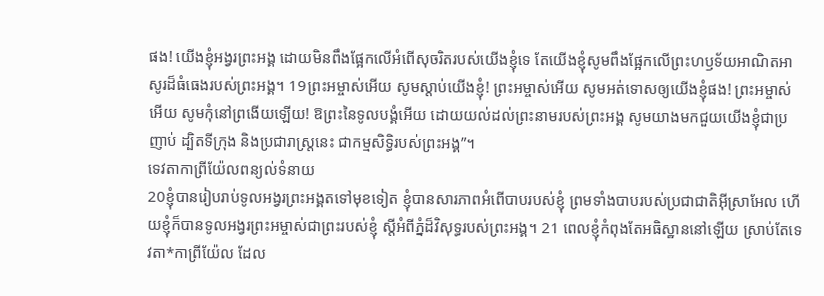ផង! យើងខ្ញុំអង្វរព្រះអង្គ ដោយមិនពឹងផ្អែកលើអំពើសុចរិតរបស់យើងខ្ញុំទេ តែយើងខ្ញុំសូមពឹងផ្អែកលើព្រះហឫទ័យអាណិតអាសូរដ៏ធំធេងរបស់ព្រះអង្គ។ 19ព្រះអម្ចាស់អើយ សូមស្ដាប់យើងខ្ញុំ! ព្រះអម្ចាស់អើយ សូមអត់ទោសឲ្យយើងខ្ញុំផង! ព្រះអម្ចាស់អើយ សូមកុំនៅព្រងើយឡើយ! ឱព្រះនៃទូលបង្គំអើយ ដោយយល់ដល់ព្រះនាមរបស់ព្រះអង្គ សូមយាងមកជួយយើងខ្ញុំជាប្រញាប់ ដ្បិតទីក្រុង និងប្រជារាស្ត្រនេះ ជាកម្មសិទ្ធិរបស់ព្រះអង្គ”។
ទេវតាកាព្រីយ៉ែលពន្យល់ទំនាយ
20ខ្ញុំបានរៀបរាប់ទូលអង្វរព្រះអង្គតទៅមុខទៀត ខ្ញុំបានសារភាពអំពើបាបរបស់ខ្ញុំ ព្រមទាំងបាបរបស់ប្រជាជាតិអ៊ីស្រាអែល ហើយខ្ញុំក៏បានទូលអង្វរព្រះអម្ចាស់ជាព្រះរបស់ខ្ញុំ ស្ដីអំពីភ្នំដ៏វិសុទ្ធរបស់ព្រះអង្គ។ 21 ពេលខ្ញុំកំពុងតែអធិស្ឋាននៅឡើយ ស្រាប់តែទេវតា*កាព្រីយ៉ែល ដែល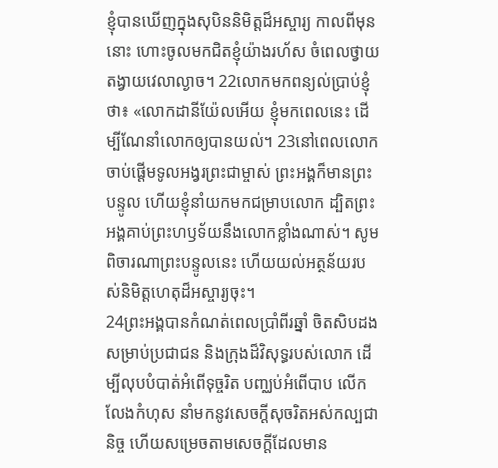ខ្ញុំបានឃើញក្នុងសុបិននិមិត្តដ៏អស្ចារ្យ កាលពីមុននោះ ហោះចូលមកជិតខ្ញុំយ៉ាងរហ័ស ចំពេលថ្វាយតង្វាយវេលាល្ងាច។ 22លោកមកពន្យល់ប្រាប់ខ្ញុំថា៖ «លោកដានីយ៉ែលអើយ ខ្ញុំមកពេលនេះ ដើម្បីណែនាំលោកឲ្យបានយល់។ 23នៅពេលលោកចាប់ផ្ដើមទូលអង្វរព្រះជាម្ចាស់ ព្រះអង្គក៏មានព្រះបន្ទូល ហើយខ្ញុំនាំយកមកជម្រាបលោក ដ្បិតព្រះអង្គគាប់ព្រះហឫទ័យនឹងលោកខ្លាំងណាស់។ សូមពិចារណាព្រះបន្ទូលនេះ ហើយយល់អត្ថន័យរបស់និមិត្តហេតុដ៏អស្ចារ្យចុះ។
24ព្រះអង្គបានកំណត់ពេលប្រាំពីរឆ្នាំ ចិតសិបដង សម្រាប់ប្រជាជន និងក្រុងដ៏វិសុទ្ធរបស់លោក ដើម្បីលុបបំបាត់អំពើទុច្ចរិត បញ្ឈប់អំពើបាប លើកលែងកំហុស នាំមកនូវសេចក្ដីសុចរិតអស់កល្បជានិច្ច ហើយសម្រេចតាមសេចក្ដីដែលមាន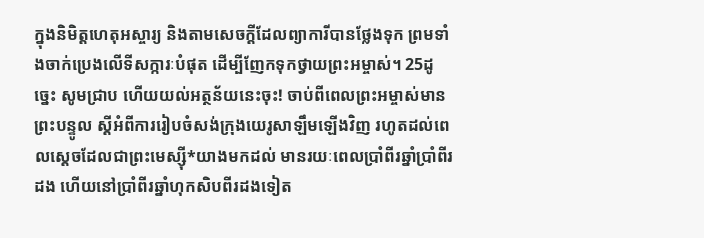ក្នុងនិមិត្តហេតុអស្ចារ្យ និងតាមសេចក្ដីដែលព្យាការីបានថ្លែងទុក ព្រមទាំងចាក់ប្រេងលើទីសក្ការៈបំផុត ដើម្បីញែកទុកថ្វាយព្រះអម្ចាស់។ 25ដូច្នេះ សូមជ្រាប ហើយយល់អត្ថន័យនេះចុះ! ចាប់ពីពេលព្រះអម្ចាស់មានព្រះបន្ទូល ស្ដីអំពីការរៀបចំសង់ក្រុងយេរូសាឡឹមឡើងវិញ រហូតដល់ពេលស្ដេចដែលជាព្រះមេស្ស៊ី*យាងមកដល់ មានរយៈពេលប្រាំពីរឆ្នាំប្រាំពីរដង ហើយនៅប្រាំពីរឆ្នាំហុកសិបពីរដងទៀត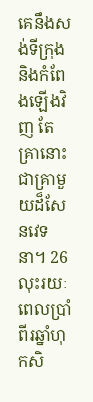គេនឹងសង់ទីក្រុង និងកំពែងឡើងវិញ តែគ្រានោះ ជាគ្រាមួយដ៏សែនវេទនា។ 26លុះរយៈពេលប្រាំពីរឆ្នាំហុកសិ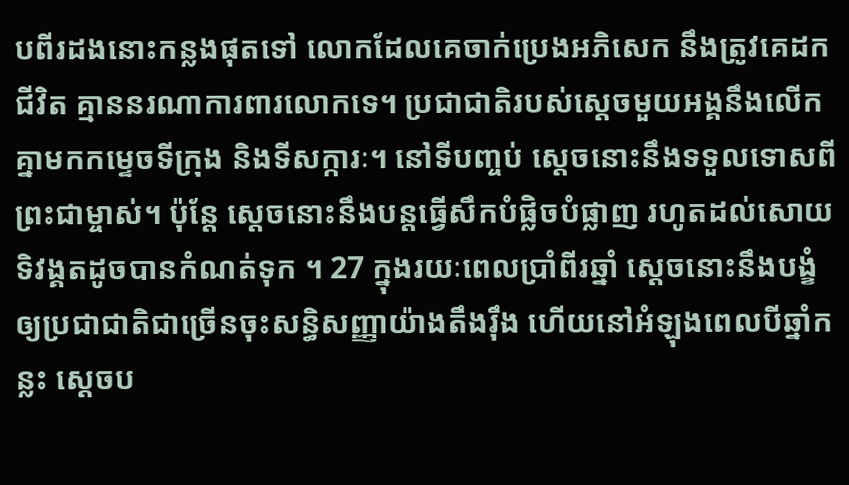បពីរដងនោះកន្លងផុតទៅ លោកដែលគេចាក់ប្រេងអភិសេក នឹងត្រូវគេដកជីវិត គ្មាននរណាការពារលោកទេ។ ប្រជាជាតិរបស់ស្ដេចមួយអង្គនឹងលើកគ្នាមកកម្ទេចទីក្រុង និងទីសក្ការៈ។ នៅទីបញ្ចប់ ស្ដេចនោះនឹងទទួលទោសពីព្រះជាម្ចាស់។ ប៉ុន្តែ ស្ដេចនោះនឹងបន្តធ្វើសឹកបំផ្លិចបំផ្លាញ រហូតដល់សោយទិវង្គតដូចបានកំណត់ទុក ។ 27 ក្នុងរយៈពេលប្រាំពីរឆ្នាំ ស្ដេចនោះនឹងបង្ខំឲ្យប្រជាជាតិជាច្រើនចុះសន្ធិសញ្ញាយ៉ាងតឹងរ៉ឹង ហើយនៅអំឡុងពេលបីឆ្នាំកន្លះ ស្ដេចប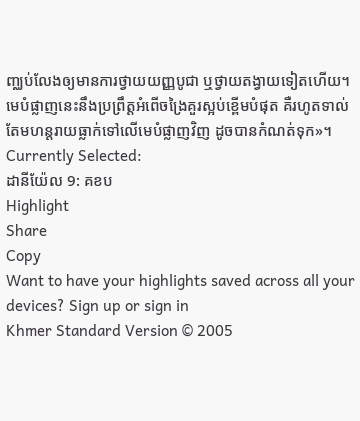ញ្ឈប់លែងឲ្យមានការថ្វាយយញ្ញបូជា ឬថ្វាយតង្វាយទៀតហើយ។ មេបំផ្លាញនេះនឹងប្រព្រឹត្តអំពើចង្រៃគួរស្អប់ខ្ពើមបំផុត គឺរហូតទាល់តែមហន្តរាយធ្លាក់ទៅលើមេបំផ្លាញវិញ ដូចបានកំណត់ទុក»។
Currently Selected:
ដានីយ៉ែល 9: គខប
Highlight
Share
Copy
Want to have your highlights saved across all your devices? Sign up or sign in
Khmer Standard Version © 2005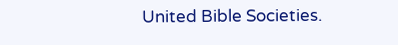United Bible Societies.